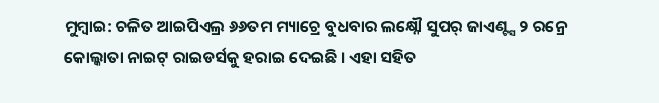ମୁମ୍ବାଇ: ଚଳିତ ଆଇପିଏଲ୍ର ୬୬ତମ ମ୍ୟାଚ୍ରେ ବୁଧବାର ଲକ୍ଷ୍ନୌ ସୁପର୍ ଜାଏଣ୍ଟ୍ସ ୨ ରନ୍ରେ କୋଲ୍କାତା ନାଇଟ୍ ରାଇଡର୍ସକୁ ହରାଇ ଦେଇଛି । ଏହା ସହିତ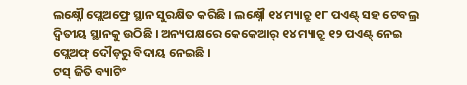ଲକ୍ଷ୍ନୌ ପ୍ଲେଅଫ୍ରେ ସ୍ଥାନ ସୁରକ୍ଷିତ କରିଛି । ଲକ୍ଷ୍ନୌ ୧୪ ମ୍ୟାଚ୍ରୁ ୧୮ ପଏଣ୍ଟ୍ ସହ ଟେବଲ୍ର ଦ୍ୱିତୀୟ ସ୍ଥାନକୁ ଉଠିଛି । ଅନ୍ୟପକ୍ଷରେ କେକେଆର୍ ୧୪ ମ୍ୟାଚ୍ରୁ ୧୨ ପଏଣ୍ଟ୍ ନେଇ ପ୍ଲେଅଫ୍ ଦୌଡ଼ରୁ ବିଦାୟ ନେଇଛି ।
ଟସ୍ ଜିତି ବ୍ୟାଟିଂ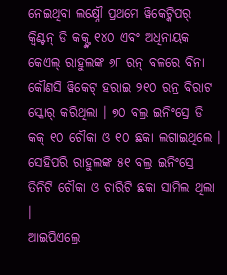ନେଇଥିବା ଲକ୍ଷ୍ନୌ ପ୍ରଥମେ ୱିକେଟ୍କିପର୍ କ୍ୱିଣ୍ଟନ୍ ଡି କକ୍ଙ୍କ ୧୪୦ ଏବଂ ଅଧିନାୟକ କେଏଲ୍ ରାହୁଲଙ୍କ ୬୮ ରନ୍ ବଳରେ ବିନା କୌଣସି ୱିକେଟ୍ ହରାଇ ୨୧୦ ରନ୍ର ବିରାଟ ସ୍କୋର୍ କରିଥିଲା । ୭୦ ବଲ୍ର ଇନିଂସ୍ରେ ଡି କକ୍ ୧୦ ଚୌକା ଓ ୧୦ ଛକା ଲଗାଇଥିଲେ । ସେହିପରି ରାହୁଲଙ୍କ ୫୧ ବଲ୍ର ଇନିଂସ୍ରେ ତିନିଟି ଚୌକା ଓ ଚାରିଟି ଛକା ସାମିଲ ଥିଲା ।
ଆଇପିଏଲ୍ରେ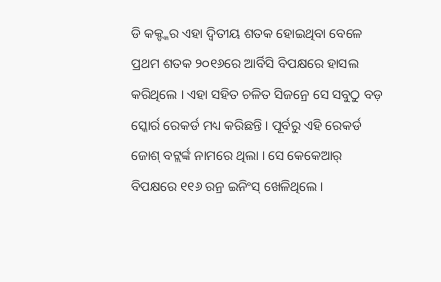ଡି କକ୍ଙ୍କର ଏହା ଦ୍ୱିତୀୟ ଶତକ ହୋଇଥିବା ବେଳେ ପ୍ରଥମ ଶତକ ୨୦୧୬ରେ ଆର୍ବିସି ବିପକ୍ଷରେ ହାସଲ କରିଥିଲେ । ଏହା ସହିତ ଚଳିତ ସିଜନ୍ରେ ସେ ସବୁଠୁ ବଡ଼ ସ୍କୋର୍ର ରେକର୍ଡ ମଧ୍ୟ କରିଛନ୍ତି । ପୂର୍ବରୁ ଏହି ରେକର୍ଡ ଜୋଶ୍ ବଟ୍ଲର୍ଙ୍କ ନାମରେ ଥିଲା । ସେ କେକେଆର୍ ବିପକ୍ଷରେ ୧୧୬ ରନ୍ର ଇନିଂସ୍ ଖେଳିଥିଲେ ।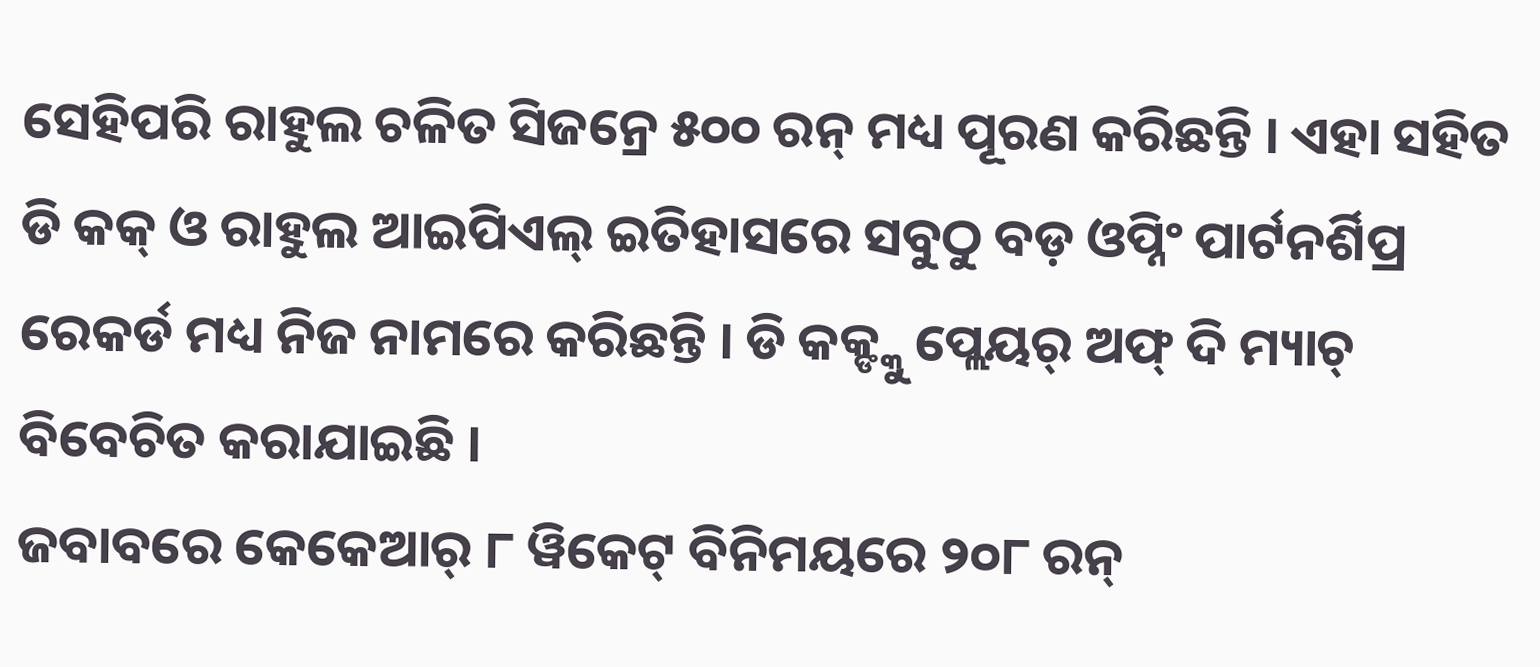ସେହିପରି ରାହୁଲ ଚଳିତ ସିଜନ୍ରେ ୫୦୦ ରନ୍ ମଧ୍ୟ ପୂରଣ କରିଛନ୍ତି । ଏହା ସହିତ ଡି କକ୍ ଓ ରାହୁଲ ଆଇପିଏଲ୍ ଇତିହାସରେ ସବୁଠୁ ବଡ଼ ଓପ୍ନିଂ ପାର୍ଟନର୍ଶିପ୍ର ରେକର୍ଡ ମଧ୍ୟ ନିଜ ନାମରେ କରିଛନ୍ତି । ଡି କକ୍ଙ୍କୁ ପ୍ଲେୟର୍ ଅଫ୍ ଦି ମ୍ୟାଚ୍ ବିବେଚିତ କରାଯାଇଛି ।
ଜବାବରେ କେକେଆର୍ ୮ ୱିକେଟ୍ ବିନିମୟରେ ୨୦୮ ରନ୍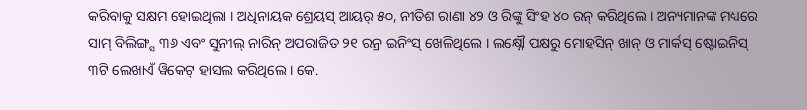କରିବାକୁ ସକ୍ଷମ ହୋଇଥିଲା । ଅଧିନାୟକ ଶ୍ରେୟସ୍ ଆୟର୍ ୫୦, ନୀତିଶ ରାଣା ୪୨ ଓ ରିଙ୍କୁ ସିଂହ ୪୦ ରନ୍ କରିଥିଲେ । ଅନ୍ୟମାନଙ୍କ ମଧ୍ୟରେ ସାମ୍ ବିଲିଙ୍ଗ୍ସ ୩୬ ଏବଂ ସୁନୀଲ୍ ନାରିନ୍ ଅପରାଜିତ ୨୧ ରନ୍ର ଇନିଂସ୍ ଖେଳିଥିଲେ । ଲକ୍ଷ୍ନୌ ପକ୍ଷରୁ ମୋହସିନ୍ ଖାନ୍ ଓ ମାର୍କସ୍ ଷ୍ଟୋଇନିସ୍ ୩ଟି ଲେଖାଏଁ ୱିକେଟ୍ ହାସଲ କରିଥିଲେ । କେ.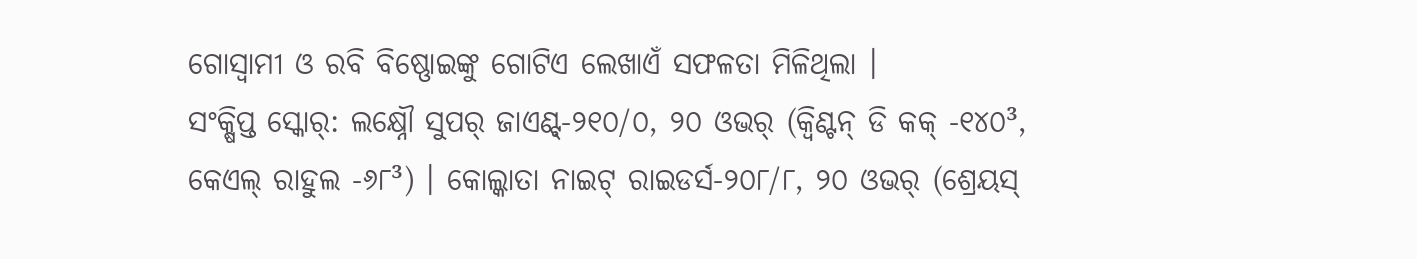ଗୋସ୍ୱାମୀ ଓ ରବି ବିଷ୍ଣୋଇଙ୍କୁ ଗୋଟିଏ ଲେଖାଏଁ ସଫଳତା ମିଳିଥିଲା ।
ସଂକ୍ଷିପ୍ତ ସ୍କୋର୍: ଲକ୍ଷ୍ନୌ ସୁପର୍ ଜାଏଣ୍ଟ୍-୨୧୦/୦, ୨୦ ଓଭର୍ (କ୍ୱିଣ୍ଟନ୍ ଡି କକ୍ -୧୪୦³, କେଏଲ୍ ରାହୁଲ -୬୮³) । କୋଲ୍କାତା ନାଇଟ୍ ରାଇଡର୍ସ-୨୦୮/୮, ୨୦ ଓଭର୍ (ଶ୍ରେୟସ୍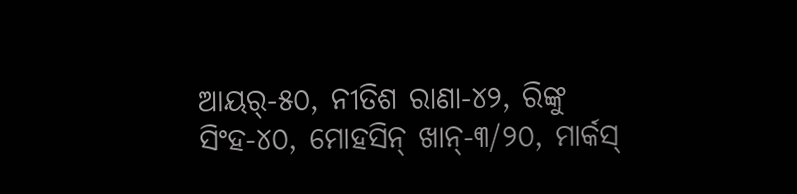ଆୟର୍-୫୦, ନୀତିଶ ରାଣା-୪୨, ରିଙ୍କୁ ସିଂହ-୪୦, ମୋହସିନ୍ ଖାନ୍-୩/୨୦, ମାର୍କସ୍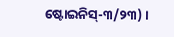ଷ୍ଟୋଇନିସ୍-୩/୨୩) ।